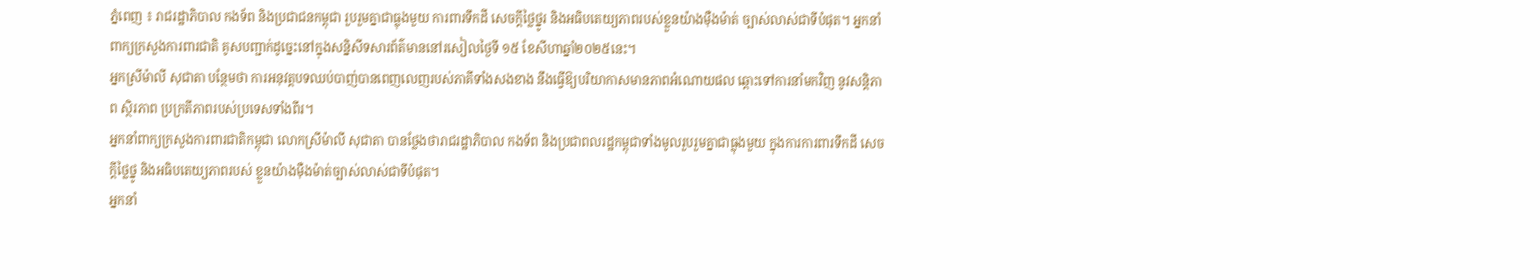ភ្នំពេញ ៖ រាជរដ្ឋាភិបាល កងទ័ព និងប្រជាជនកម្ពុជា រួបរួមគ្នាជាធ្លុងមួយ ការពារទឹកដី សេចក្តីថ្លៃថ្នូរ និងអធិបតេយ្យភាពរបស់ខ្លួនយ៉ាងម៉ឺងម៉ាត់ ច្បាស់លាស់ជាទីបំផុត។ អ្នកនាំពាក្យក្រសួងការពារជាតិ គូសបញ្ជាក់ដូច្នេះនៅក្នុងសន្និសីទសារព័ត៌មាននៅរសៀលថ្ងៃទី ១៥ ខែសីហាឆ្នាំ២០២៥នេះ។
អ្នកស្រីម៉ាលី សុជាតា បន្ថែមថា ការអនុវត្តបទឈប់បាញ់បានពេញលេញរបស់ភាគីទាំងសងខាង នឹងធ្វើឱ្យបរិយាកាសមានភាពអំណោយផល ឆ្ពោះទៅការនាំមកវិញ នូវសន្តិភាព ស្ថិរភាព ប្រក្រតីភាពរបស់ប្រទេសទាំងពីរ។
អ្នកនាំពាក្យក្រសួងការពារជាតិកម្ពុជា លោកស្រីម៉ាលី សុជាតា បានថ្លែងថារាជរដ្ឋាភិបាល កងទ័ព និងប្រជាពលរដ្ឋកម្ពុជាទាំងមូលរួបរួមគ្នាជាធ្លុងមួយ ក្នុងការការពារទឹកដី សេចក្តីថ្លៃថ្នូ និងអធិបតេយ្យភាពរបស់ ខ្លួនយ៉ាងម៉ឺងម៉ាត់ច្បាស់លាស់ជាទីបំផុត។
អ្នកនាំ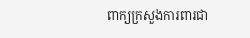ពាក្យក្រសួងការពារជា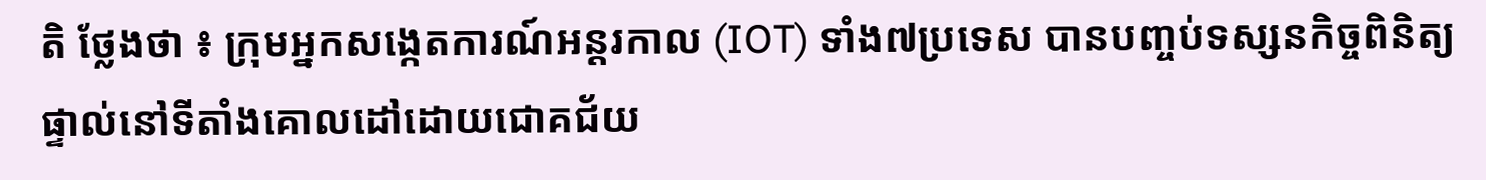តិ ថ្លែងថា ៖ ក្រុមអ្នកសង្កេតការណ៍អន្តរកាល (IOT) ទាំង៧ប្រទេស បានបញ្ចប់ទស្សនកិច្ចពិនិត្យផ្ទាល់នៅទីតាំងគោលដៅដោយជោគជ័យ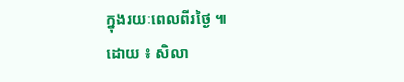ក្នុងរយៈពេលពីរថ្ងៃ ៕
ដោយ ៖ សិលា